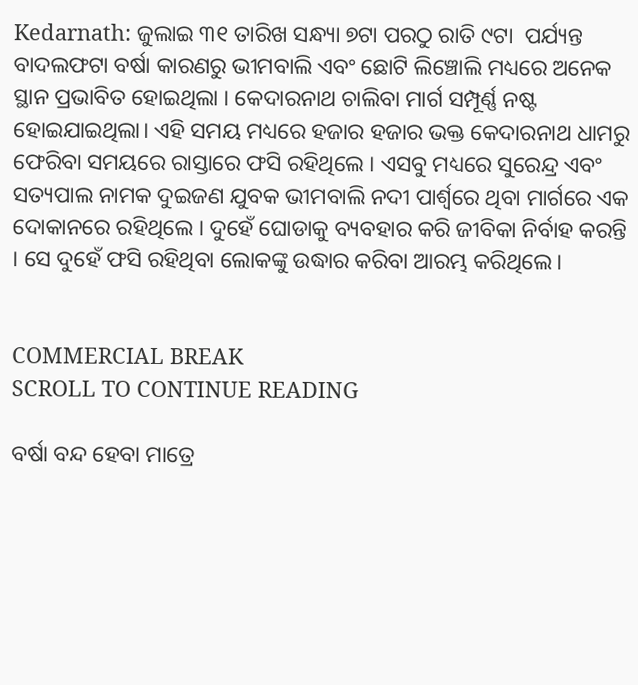Kedarnath: ଜୁଲାଇ ୩୧ ତାରିଖ ସନ୍ଧ୍ୟା ୭ଟା ପରଠୁ ରାତି ୯ଟା  ପର୍ଯ୍ୟନ୍ତ ବାଦଲଫଟା ବର୍ଷା କାରଣରୁ ଭୀମବାଲି ଏବଂ ଛୋଟି ଲିଞ୍ଚୋଲି ମଧ୍ୟରେ ଅନେକ ସ୍ଥାନ ପ୍ରଭାବିତ ହୋଇଥିଲା । କେଦାରନାଥ ଚାଲିବା ମାର୍ଗ ସମ୍ପୂର୍ଣ୍ଣ ନଷ୍ଟ ହୋଇଯାଇଥିଲା। ଏହି ସମୟ ମଧ୍ୟରେ ହଜାର ହଜାର ଭକ୍ତ କେଦାରନାଥ ଧାମରୁ ଫେରିବା ସମୟରେ ରାସ୍ତାରେ ଫସି ରହିଥିଲେ । ଏସବୁ ମଧ୍ୟରେ ସୁରେନ୍ଦ୍ର ଏବଂ ସତ୍ୟପାଲ ନାମକ ଦୁଇଜଣ ଯୁବକ ଭୀମବାଲି ନଦୀ ପାର୍ଶ୍ୱରେ ଥିବା ମାର୍ଗରେ ଏକ ଦୋକାନରେ ରହିଥିଲେ । ଦୁହେଁ ଘୋଡାକୁ ବ୍ୟବହାର କରି ଜୀବିକା ନିର୍ବାହ କରନ୍ତି । ସେ ଦୁହେଁ ଫସି ରହିଥିବା ଲୋକଙ୍କୁ ଉଦ୍ଧାର କରିବା ଆରମ୍ଭ କରିଥିଲେ।


COMMERCIAL BREAK
SCROLL TO CONTINUE READING

ବର୍ଷା ବନ୍ଦ ହେବା ମାତ୍ରେ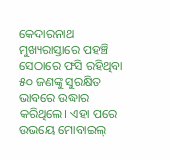କେଦାରନାଥ ମୁଖ୍ୟରାସ୍ତାରେ ପହଞ୍ଚି ସେଠାରେ ଫସି ରହିଥିବା ୫୦ ଜଣଙ୍କୁ ସୁରକ୍ଷିତ ଭାବରେ ଉଦ୍ଧାର କରିଥିଲେ। ଏହା ପରେ ଉଭୟେ ମୋବାଇଲ୍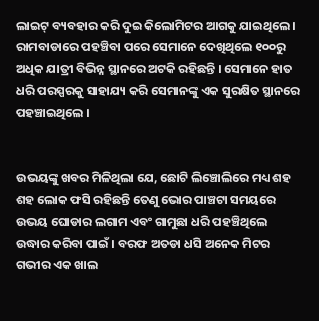ଲାଇଟ୍ ବ୍ୟବହାର କରି ଦୁଇ କିଲୋମିଟର ଆଗକୁ ଯାଇଥିଲେ । ରାମବାଡାରେ ପହଞ୍ଚିବା ପରେ ସେମାନେ ଦେଖିଥିଲେ ୧୦୦ରୁ ଅଧିକ ଯାତ୍ରୀ ବିଭିନ୍ନ ସ୍ଥାନରେ ଅଟକି ରହିଛନ୍ତି । ସେମାନେ ହାତ ଧରି ପରସ୍ପରକୁ ସାହାଯ୍ୟ କରି ସେମାନଙ୍କୁ ଏକ ସୁରକ୍ଷିତ ସ୍ଥାନରେ ପହଞ୍ଚାଇଥିଲେ ।


ଉଭୟଙ୍କୁ ଖବର ମିଳିଥିଲା ଯେ, ଛୋଟି ଲିଞ୍ଚୋଲିରେ ମଧ୍ୟ ଶହ ଶହ ଲୋକ ଫସି ରହିଛନ୍ତି ତେଣୁ ଭୋର ପାଞ୍ଚଟା ସମୟରେ ଉଭୟ ଘୋଡାର ଲଗାମ ଏବଂ ଗାମୁଛା ଧରି ପହଞ୍ଚିଥିଲେ ଉଦ୍ଧାର କରିବା ପାଇଁ । ବରଫ ଅତଡା ଧସି ଅନେକ ମିଟର ଗଭୀର ଏକ ଖାଲ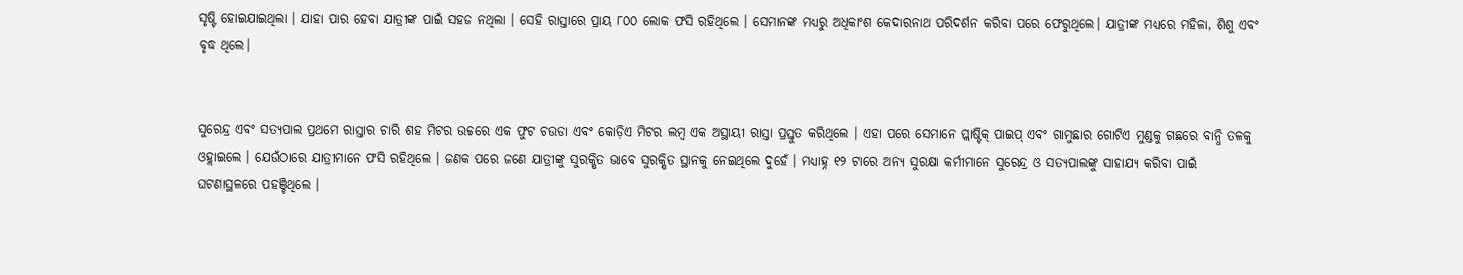ସୃଷ୍ଟି ହୋଇଯାଇଥିଲା । ଯାହା ପାର ହେବା ଯାତ୍ରୀଙ୍କ ପାଇଁ ସହଜ ନଥିଲା । ସେହି ରାସ୍ତାରେ ପ୍ରାୟ ୮୦୦ ଲୋକ ଫସି ରହିଥିଲେ । ସେମାନଙ୍କ ମଧ୍ୟରୁ ଅଧିକାଂଶ କେଦାରନାଥ ପରିଦର୍ଶନ କରିବା ପରେ ଫେରୁଥିଲେ। ଯାତ୍ରୀଙ୍କ ମଧ୍ୟରେ ମହିଳା, ଶିଶୁ ଏବଂ ବୃଦ୍ଧ ଥିଲେ।


ସୁରେନ୍ଦ୍ର ଏବଂ ସତ୍ୟପାଲ ପ୍ରଥମେ ରାସ୍ତାର ଚାରି ଶହ ମିଟର ଉଚ୍ଚରେ ଏକ ଫୁଟ ଚଉଡା ଏବଂ କୋଡ଼ିଏ ମିଟର ଲମ୍ବ ଏକ ଅସ୍ଥାୟୀ ରାସ୍ତା ପ୍ରସ୍ତୁତ କରିଥିଲେ । ଏହା ପରେ ସେମାନେ ପ୍ଲାଷ୍ଟିକ୍ ପାଇପ୍ ଏବଂ ଗାମୁଛାର ଗୋଟିଏ ମୁଣ୍ଡକୁ ଗଛରେ ବାନ୍ଧି ତଳକୁ ଓହ୍ଲାଇଲେ । ଯେଉଁଠାରେ ଯାତ୍ରୀମାନେ ଫସି ରହିଥିଲେ । ଜଣକ ପରେ ଜଣେ ଯାତ୍ରୀଙ୍କୁ ସୁରକ୍ଷିତ ଭାବେ ସୁରକ୍ଷିତ ସ୍ଥାନକୁ ନେଇଥିଲେ ଦୁହେଁ । ମଧ୍ୟାହ୍ନ ୧୨ ଟାରେ ଅନ୍ୟ ସୁରକ୍ଷା କର୍ମୀମାନେ ସୁରେନ୍ଦ୍ର ଓ ସତ୍ୟପାଲଙ୍କୁ ସାହାଯ୍ୟ କରିବା ପାଇଁ ଘଟଣାସ୍ଥଳରେ ପହଞ୍ଚିଥିଲେ ।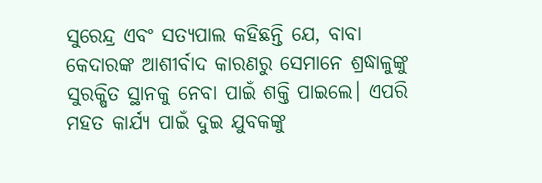ସୁରେନ୍ଦ୍ର ଏବଂ ସତ୍ୟପାଲ କହିଛନ୍ତି ଯେ, ବାବା କେଦାରଙ୍କ ଆଶୀର୍ବାଦ କାରଣରୁ ସେମାନେ ଶ୍ରଦ୍ଧାଳୁଙ୍କୁ ସୁରକ୍ଷିତ ସ୍ଥାନକୁ ନେବା ପାଇଁ ଶକ୍ତି ପାଇଲେ। ଏପରି ମହତ କାର୍ଯ୍ୟ ପାଇଁ ଦୁଇ ଯୁବକଙ୍କୁ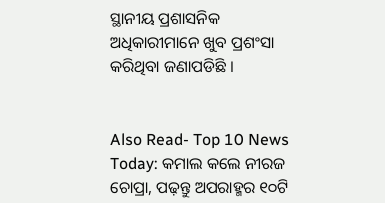ସ୍ଥାନୀୟ ପ୍ରଶାସନିକ ଅଧିକାରୀମାନେ ଖୁବ ପ୍ରଶଂସା କରିଥିବା ଜଣାପଡିଛି ।


Also Read- Top 10 News Today: କମାଲ କଲେ ନୀରଜ ଚୋପ୍ରା, ପଢ଼ନ୍ତୁ ଅପରାହ୍ମର ୧୦ଟି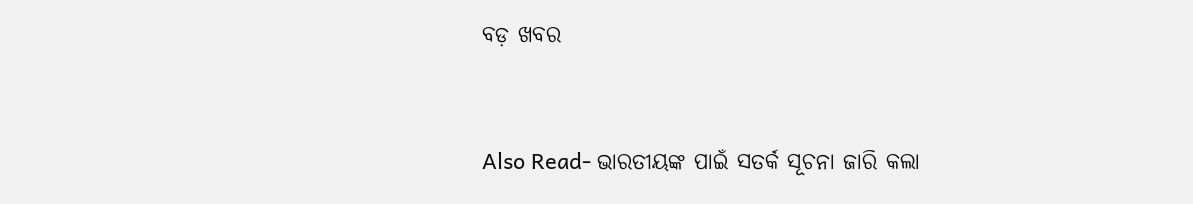ବଡ଼ ଖବର


Also Read- ଭାରତୀୟଙ୍କ ପାଇଁ ସତର୍କ ସୂଚନା ଜାରି କଲା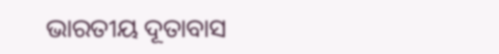ଭାରତୀୟ ଦୂତାବାସ